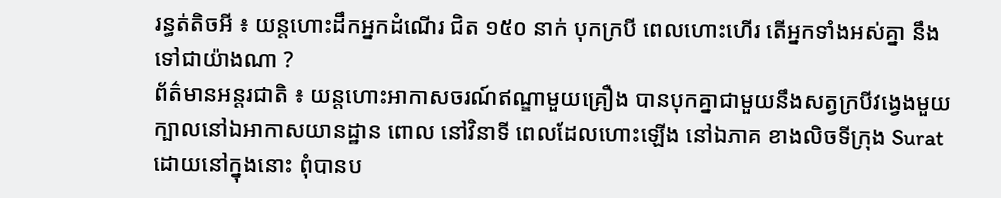រន្ធត់តិចអី ៖ យន្តហោះដឹកអ្នកដំណើរ ជិត ១៥០ នាក់ បុកក្របី ពេលហោះហើរ តើអ្នកទាំងអស់គ្នា នឹងទៅជាយ៉ាងណា ?
ព័ត៌មានអន្តរជាតិ ៖ យន្តហោះអាកាសចរណ៍ឥណ្ឌាមួយគ្រឿង បានបុកគ្នាជាមួយនឹងសត្វក្របីវង្វេងមួយ ក្បាលនៅឯអាកាសយានដ្ឋាន ពោល នៅវិនាទី ពេលដែលហោះឡើង នៅឯភាគ ខាងលិចទីក្រុង Surat ដោយនៅក្នុងនោះ ពុំបានប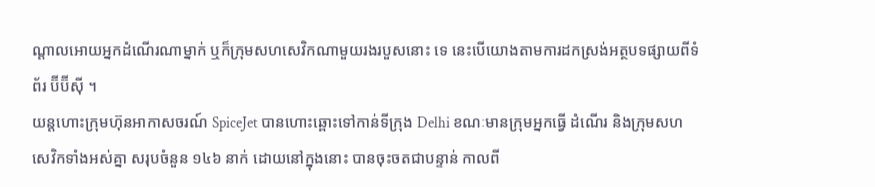ណ្តាលអោយអ្នកដំណើរណាម្នាក់ ឬក៏ក្រុមសហសេវិកណាមួយរងរបួសនោះ ទេ នេះបើយោងតាមការដកស្រង់អត្ថបទផ្សាយពីទំព័រ ប៊ីប៊ីស៊ី ។
យន្តហោះក្រុមហ៊ុនអាកាសចរណ៍ SpiceJet បានហោះឆ្ពោះទៅកាន់ទីក្រុង Delhi ខណៈមានក្រុមអ្នកធ្វើ ដំណើរ និងក្រុមសហសេវិកទាំងអស់គ្នា សរុបចំនួន ១៤៦ នាក់ ដោយនៅក្នុងនោះ បានចុះចតជាបន្ទាន់ កាលពី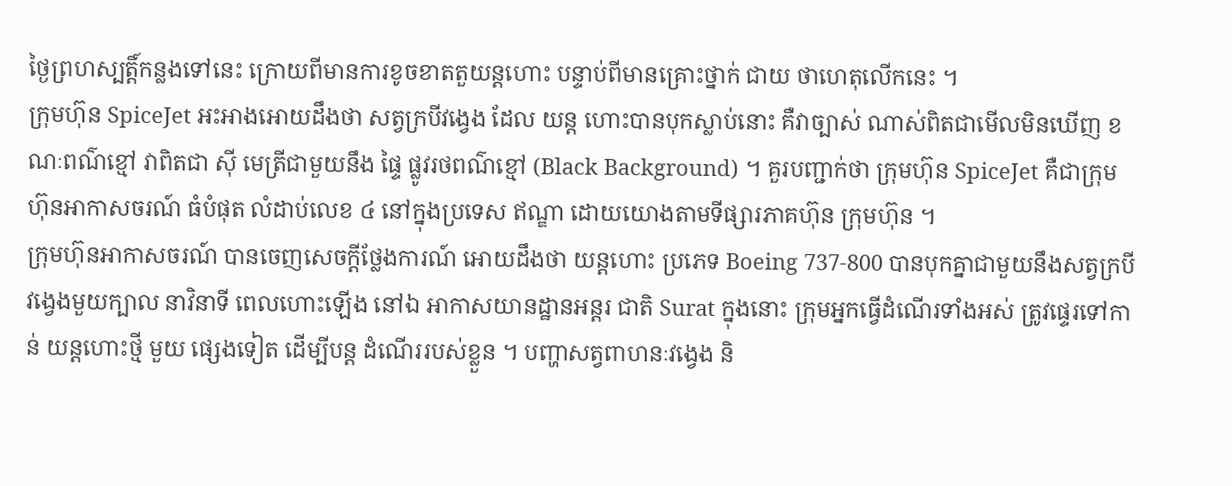ថ្ងៃព្រហស្បត្តិ៍កន្លងទៅនេះ ក្រោយពីមានការខូចខាតតួយន្តហោះ បន្ទាប់ពីមានគ្រោះថ្នាក់ ជាយ ថាហេតុលើកនេះ ។
ក្រុមហ៊ុន SpiceJet អះអាងអោយដឹងថា សត្វក្របីវង្វេង ដែល យន្ត ហោះបានបុកស្លាប់នោះ គឺវាច្បាស់ ណាស់ពិតជាមើលមិនឃើញ ខណៈពណ៌ខ្មៅ វាពិតជា ស៊ី មេត្រីជាមួយនឹង ផ្ទៃ ផ្លូវរថពណ៌ខ្មៅ (Black Background) ។ គួរបញ្ជាក់ថា ក្រុមហ៊ុន SpiceJet គឺជាក្រុម ហ៊ុនអាកាសចរណ៍ ធំបំផុត លំដាប់លេខ ៤ នៅក្នុងប្រទេស ឥណ្ឌា ដោយយោងតាមទីផ្សារភាគហ៊ុន ក្រុមហ៊ុន ។
ក្រុមហ៊ុនអាកាសចរណ៍ បានចេញសេចក្តីថ្លែងការណ៍ អោយដឹងថា យន្តហោះ ប្រភេទ Boeing 737-800 បានបុកគ្នាជាមួយនឹងសត្វក្របីវង្វេងមួយក្បាល នាវិនាទី ពេលហោះឡើង នៅឯ អាកាសយានដ្ឋានអន្តរ ជាតិ Surat ក្នុងនោះ ក្រុមអ្នកធ្វើដំណើរទាំងអស់ ត្រូវផ្ទេរទៅកាន់ យន្តហោះថ្មី មួយ ផ្សេងទៀត ដើម្បីបន្ត ដំណើររបស់ខ្លួន ។ បញ្ហាសត្វពាហនៈវង្វេង និ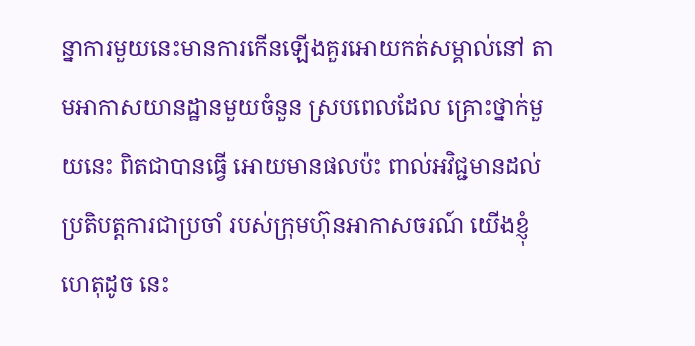ន្នាការមួយនេះមានការកើនឡើងគួរអោយកត់សម្គាល់នៅ តាមអាកាសយានដ្ឋានមួយចំនួន ស្របពេលដែល គ្រោះថ្នាក់មួយនេះ ពិតជាបានធ្វើ អោយមានផលប៉ះ ពាល់អវិជ្ជមានដល់ប្រតិបត្តការជាប្រចាំ របស់ក្រុមហ៊ុនអាកាសចរណ៍ យើងខ្ញុំ ហេតុដូច នេះ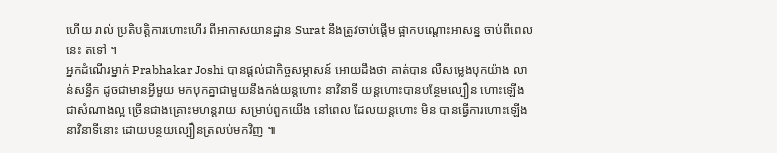ហើយ រាល់ ប្រតិបត្តិការហោះហើរ ពីអាកាសយានដ្ឋាន Surat នឹងត្រូវចាប់ផ្តើម ផ្អាកបណ្តោះអាសន្ន ចាប់ពីពេលនេះ តទៅ ។
អ្នកដំណើរម្នាក់ Prabhakar Joshi បានផ្តល់ជាកិច្ចសម្ភាសន៍ អោយដឹងថា គាត់បាន លឺសម្លេងបុកយ៉ាង លាន់សន្ធឹក ដូចជាមានអ្វីមួយ មកបុកគ្នាជាមួយនឹងកង់យន្តហោះ នាវិនាទី យន្តហោះបានបន្ថែមល្បឿន ហោះឡើង ជាសំណាងល្អ ច្រើនជាងគ្រោះមហន្តរាយ សម្រាប់ពួកយើង នៅពេល ដែលយន្តហោះ មិន បានធ្វើការហោះឡើង នាវិនាទីនោះ ដោយបន្ថយល្បឿនត្រលប់មកវិញ ៕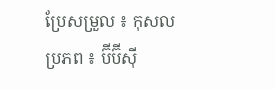ប្រែសម្រួល ៖ កុសល
ប្រភព ៖ ប៊ីប៊ីស៊ី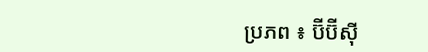ប្រភព ៖ ប៊ីប៊ីស៊ី